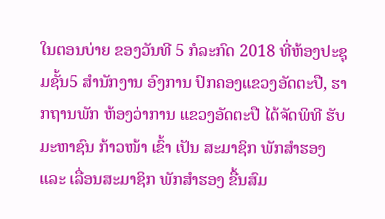ໃນຕອນບ່າຍ ຂອງວັນທີ 5 ກໍລະກົດ 2018 ທີ່ຫ້ອງປະຊຸມຊັ້ນ5 ສຳນັກງານ ອົງການ ປົກຄອງແຂວງອັດຕະປື, ຮາກຖານພັກ ຫ້ອງວ່າການ ແຂວງອັດຕະປື ໄດ້ຈັດພິທີ ຮັບມະຫາຊົນ ກ້າວໜ້າ ເຂົ້າ ເປັນ ສະມາຊິກ ພັກສໍາຮອງ ແລະ ເລື່ອນສະມາຊິກ ພັກສໍາຮອງ ຂື້ນສົມ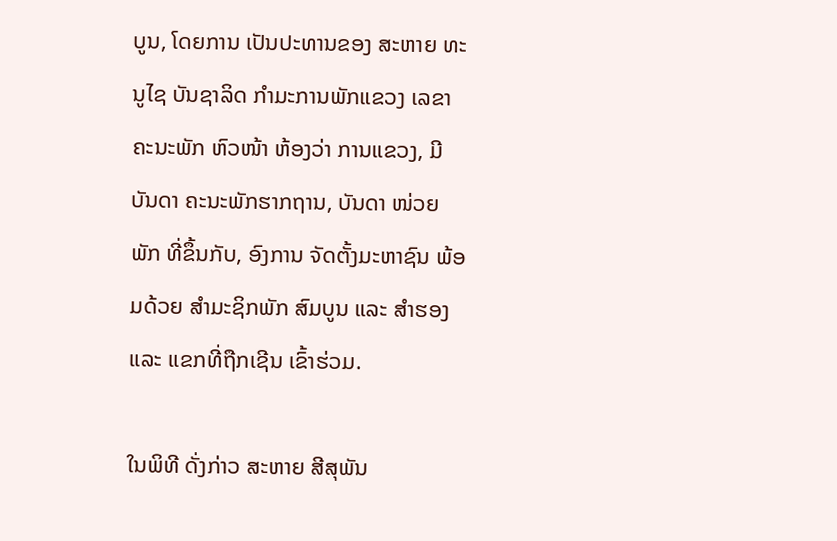ບູນ, ໂດຍການ ເປັນປະທານຂອງ ສະຫາຍ ທະນູໄຊ ບັນຊາລິດ ກໍາມະການພັກແຂວງ ເລຂາຄະນະພັກ ຫົວໜ້າ ຫ້ອງວ່າ ການແຂວງ, ມີບັນດາ ຄະນະພັກຮາກຖານ, ບັນດາ ໜ່ວຍພັກ ທີ່ຂຶ້ນກັບ, ອົງການ ຈັດຕັ້ງມະຫາຊົນ ພ້ອມດ້ວຍ ສຳມະຊິກພັກ ສົມບູນ ແລະ ສຳຮອງ ແລະ ແຂກທີ່ຖືກເຊີນ ເຂົ້າຮ່ວມ.

ໃນພິທີ ດັ່ງກ່າວ ສະຫາຍ ສີສຸພັນ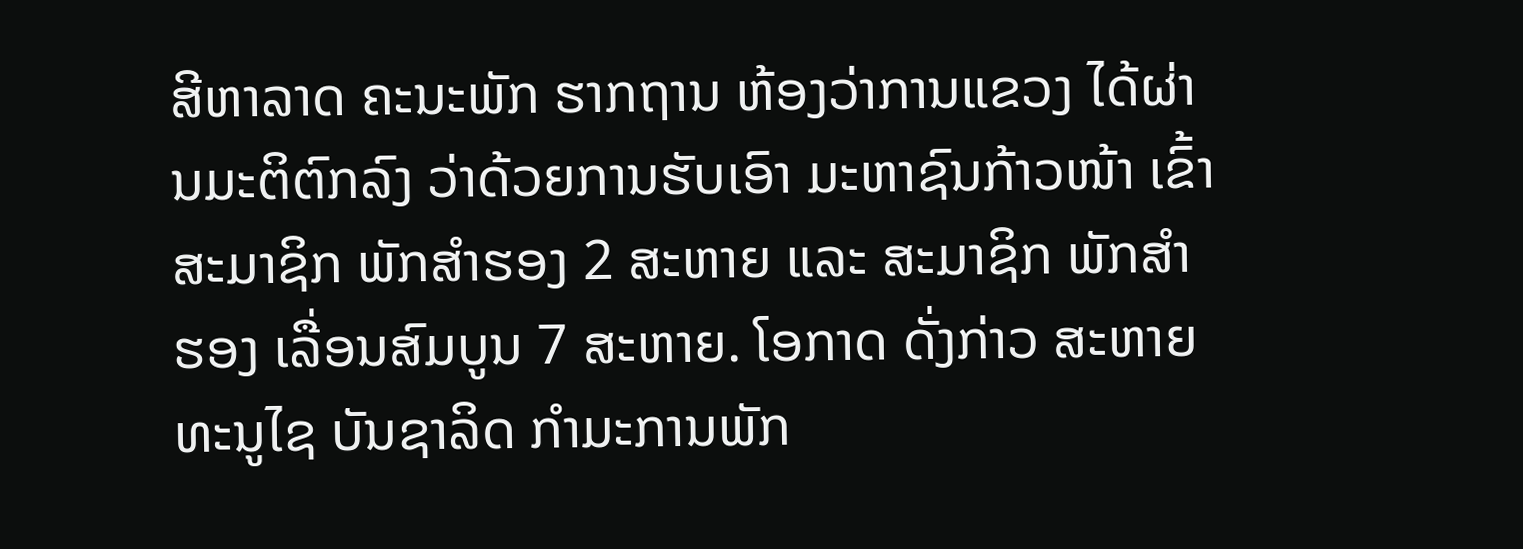ສີຫາລາດ ຄະນະພັກ ຮາກຖານ ຫ້ອງວ່າການແຂວງ ໄດ້ຜ່ານມະຕິຕົກລົງ ວ່າດ້ວຍການຮັບເອົາ ມະຫາຊົນກ້າວໜ້າ ເຂົ້າສະມາຊິກ ພັກສໍາຮອງ 2 ສະຫາຍ ແລະ ສະມາຊິກ ພັກສໍາຮອງ ເລື່ອນສົມບູນ 7 ສະຫາຍ. ໂອກາດ ດັ່ງກ່າວ ສະຫາຍ ທະນູໄຊ ບັນຊາລິດ ກໍາມະການພັກ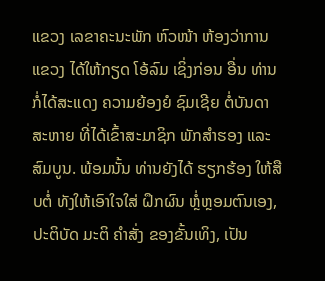ແຂວງ ເລຂາຄະນະພັກ ຫົວໜ້າ ຫ້ອງວ່າການແຂວງ ໄດ້ໃຫ້ກຽດ ໂອ້ລົມ ເຊິ່ງກ່ອນ ອື່ນ ທ່ານກໍ່ໄດ້ສະແດງ ຄວາມຍ້ອງຍໍ ຊົມເຊີຍ ຕໍ່ບັນດາສະຫາຍ ທີ່ໄດ້ເຂົ້າສະມາຊິກ ພັກສໍາຮອງ ແລະ ສົມບູນ. ພ້ອມນັ້ນ ທ່ານຍັງໄດ້ ຮຽກຮ້ອງ ໃຫ້ສືບຕໍ່ ທັງໃຫ້ເອົາໃຈໃສ່ ຝຶກຜົນ ຫຼໍ່ຫຼອມຕົນເອງ, ປະຕິບັດ ມະຕິ ຄໍາສັ່ງ ຂອງຂັ້ນເທິງ, ເປັນ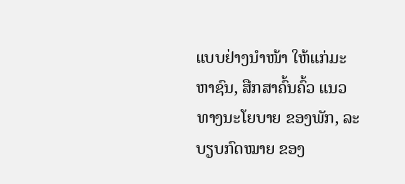ແບບຢ່າງນໍາໜ້າ ໃຫ້ແກ່ມະຫາຊົນ, ສືກສາຄົ້ນຄົ້ວ ແນວທາງນະໂຍບາຍ ຂອງພັກ, ລະບຽບກົດໝາຍ ຂອງ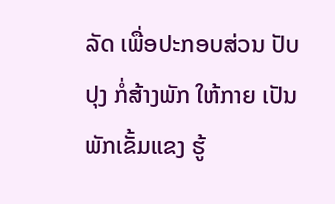ລັດ ເພື່ອປະກອບສ່ວນ ປັບປຸງ ກໍ່ສ້າງພັກ ໃຫ້ກາຍ ເປັນພັກເຂັ້ມແຂງ ຮູ້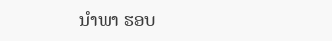ນໍາພາ ຮອບ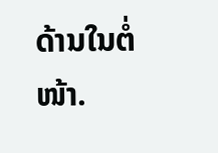ດ້ານໃນຕໍ່ໜ້າ.